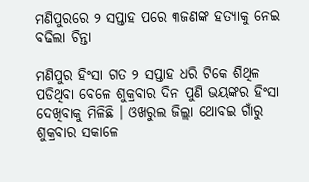ମଣିପୁରରେ ୨ ସପ୍ତାହ ପରେ ୩ଜଣଙ୍କ ହତ୍ୟାକୁ ନେଇ ବଢିଲା ଚିନ୍ତା

ମଣିପୁର ହିଂସା ଗତ ୨ ସପ୍ତାହ ଧରି ଟିକେ ଶିଥିଳ ପଡିଥିବା ବେଳେ ଶୁକ୍ରବାର ଦିନ ପୁଣି ଭୟଙ୍କର ହିଂସା ଦେଖିବାକୁ ମିଳିଛି । ଓଖରୁଲ ଜିଲ୍ଲା ଥୋବଇ ଗାଁରୁ ଶୁକ୍ରବାର ସକାଳେ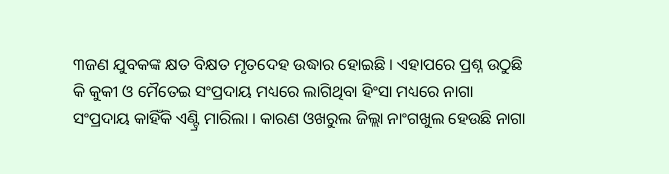୩ଜଣ ଯୁବକଙ୍କ କ୍ଷତ ବିକ୍ଷତ ମୃତଦେହ ଉଦ୍ଧାର ହୋଇଛି । ଏହାପରେ ପ୍ରଶ୍ନ ଉଠୁଛି କି କୁକୀ ଓ ମୈତେଇ ସଂପ୍ରଦାୟ ମଧ୍ୟରେ ଲାଗିଥିବା ହିଂସା ମଧ୍ୟରେ ନାଗା ସଂପ୍ରଦାୟ କାହିଁକି ଏଣ୍ଟ୍ରି ମାରିଲା । କାରଣ ଓଖରୁଲ ଜିଲ୍ଲା ନାଂଗଖୁଲ ହେଉଛି ନାଗା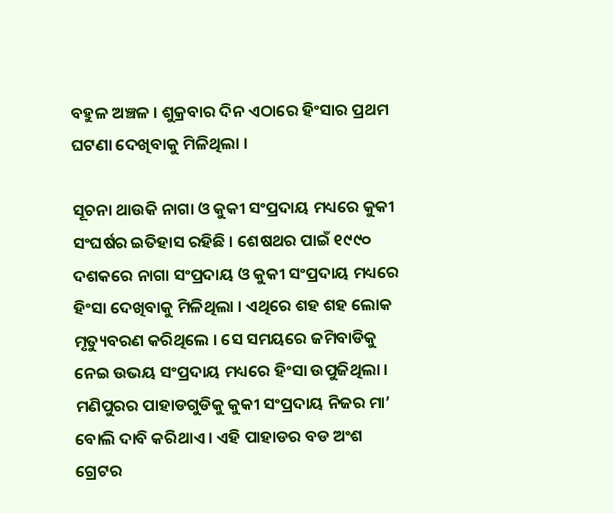ବହୁଳ ଅଞ୍ଚଳ । ଶୁକ୍ରବାର ଦିନ ଏଠାରେ ହିଂସାର ପ୍ରଥମ ଘଟଣା ଦେଖିବାକୁ ମିଳିଥିଲା ।

ସୂଚନା ଥାଉକି ନାଗା ଓ କୁକୀ ସଂପ୍ରଦାୟ ମଧ୍ୟରେ କୁକୀ ସଂଘର୍ଷର ଇତିହାସ ରହିଛି । ଶେଷଥର ପାଇଁ ୧୯୯୦ ଦଶକରେ ନାଗା ସଂପ୍ରଦାୟ ଓ କୁକୀ ସଂପ୍ରଦାୟ ମଧ୍ୟରେ ହିଂସା ଦେଖିବାକୁ ମିଳିଥିଲା । ଏଥିରେ ଶହ ଶହ ଲୋକ ମୃତ୍ୟୁବରଣ କରିଥିଲେ । ସେ ସମୟରେ ଜମିବାଡିକୁ ନେଇ ଉଭୟ ସଂପ୍ରଦାୟ ମଧ୍ୟରେ ହିଂସା ଉପୁଜିଥିଲା । ମଣିପୁରର ପାହାଡଗୁଡିକୁ କୁକୀ ସଂପ୍ରଦାୟ ନିଜର ମା’ ବୋଲି ଦାବି କରିଥାଏ । ଏହି ପାହାଡର ବଡ ଅଂଶ ଗ୍ରେଟର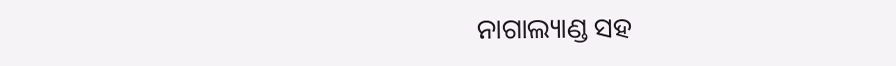ନାଗାଲ୍ୟାଣ୍ଡ ସହ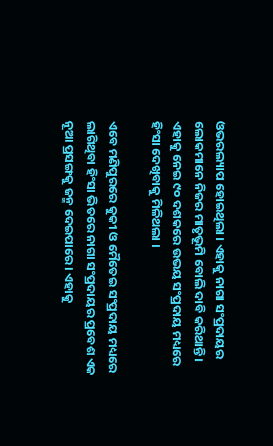ଓଭରଲ୍ୟାପ ହୋଇଥିଲା । ଏହାକୁ ନାଗା ସଂପ୍ରଦାୟର ଲୋକମାନେ ନିଜର ମାତୃଭୂମି ବୋଲି ଦାବି କରିଥାନ୍ତି । ଏହାକୁ ନେଇ ୯୦ ଦଶକରେ ଉଭୟ ସଂପ୍ରଦାୟ ମଧ୍ୟରେ ହିଂସା ଦେଖିବାକୁ ମିଳିଥଲା ।

ଏବେ ମଣିପୁରରେ କୁକୀ ଓ ମୈତେଇ ସଂପ୍ରଦାୟ ମଧ୍ୟରେ ଲାଗିଥିବା ହିଂସା ଭିତରେ ନାଗା ସଂପ୍ରଦାୟର ପ୍ରବେଶ ଏକ ନୂଆ ପ୍ରସଙ୍ଗକୁ ଜନ୍ମ ଦେଇପାରେ । ଏହାକୁ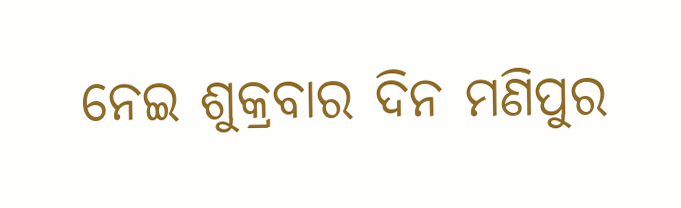ନେଇ ଶୁକ୍ରବାର ଦିନ ମଣିପୁର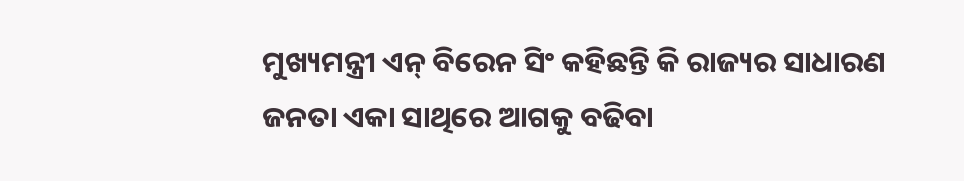ମୁଖ୍ୟମନ୍ତ୍ରୀ ଏନ୍ ବିରେନ ସିଂ କହିଛନ୍ତି କି ରାଜ୍ୟର ସାଧାରଣ ଜନତା ଏକା ସାଥିରେ ଆଗକୁ ବଢିବା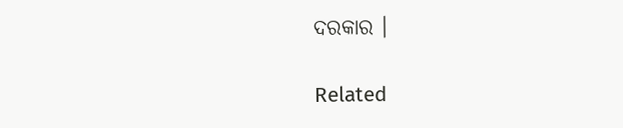ଦରକାର ।

Related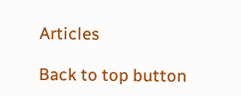Articles

Back to top button